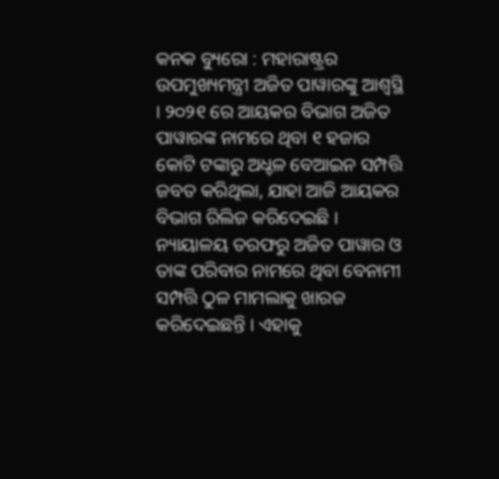କନକ ବ୍ୟୁରୋ : ମହାରାଷ୍ଟ୍ରର ଉପମୁଖ୍ୟମନ୍ତ୍ରୀ ଅଜିତ ପାୱାରଙ୍କୁ ଆଶ୍ୱସ୍ଥି । ୨୦୨୧ ରେ ଆୟକର ବିଭାଗ ଅଜିତ ପାୱାରଙ୍କ ନାମରେ ଥିବା ୧ ହଜାର କୋଟି ଟଙ୍କାରୁ ଅଧ୍ଚଳ ବେଆଇନ ସମ୍ପତ୍ତି ଜବତ କରିଥିଲା, ଯାହା ଆଜି ଆୟକର ବିଭାଗ ରିଲିଜ କରିଦେଇଛି । ନ୍ୟାୟାଳୟ ତରଫରୁ ଅଜିତ ପାୱାର ଓ ତାଙ୍କ ପରିବାର ନାମରେ ଥିବା ବେନାମୀ ସମ୍ପତ୍ତି ଠୁଳ ମାମଲାକୁ ଖାରଜ କରିଦେଇଛନ୍ତି । ଏହାକୁ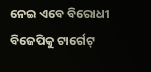ନେଇ ଏବେ ବିରୋଧୀ ବିଜେପିକୁ ଟାର୍ଗେଟ୍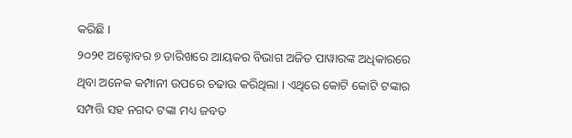କରିଛି ।
୨୦୨୧ ଅକ୍ଟୋବର ୭ ତାରିଖରେ ଆୟକର ବିଭାଗ ଅଜିତ ପାୱାରଙ୍କ ଅଧିକାରରେ ଥିବା ଅନେକ କମ୍ପାନୀ ଉପରେ ଚଢାଉ କରିଥିଲା । ଏଥିରେ କୋଟି କୋଟି ଟଙ୍କାର ସମ୍ପତ୍ତି ସହ ନଗଦ ଟଙ୍କା ମଧ୍ୟ ଜବତ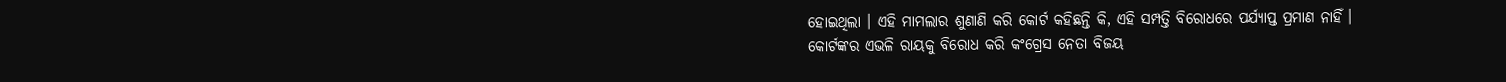ହୋଇଥିଲା । ଏହି ମାମଲାର ଶୁଣାଣି କରି କୋର୍ଟ କହିଛନ୍ତି କି, ଏହି ସମ୍ପତ୍ତି ବିରୋଧରେ ପର୍ଯ୍ୟାପ୍ତ ପ୍ରମାଣ ନାହିଁ ।
କୋର୍ଟଙ୍କର ଏଭଳି ରାୟକୁ ବିରୋଧ କରି କଂଗ୍ରେସ ନେତା ବିଜୟ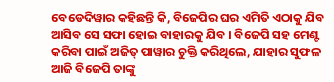ବେଡେଦିୱାର କହିଛନ୍ତି କି, ବିଜେପିର ଘର ଏମିତି ଏଠାକୁ ଯିବ ଆସିବ ସେ ସଫା ହୋଇ ବାହାରକୁ ଯିବ । ବିଜେପି ସହ ମେଣ୍ଟ କରିବା ପାଇଁ ଅଜିତ୍ ପାୱାର ଚୁକ୍ତି କରିଥିଲେ, ଯାହାର ସୁଫଳ ଆଜି ବିଜେପି ତାଙ୍କୁ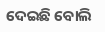ଦେଇଛି ବୋଲି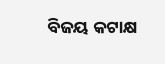ବିଜୟ କଟାକ୍ଷ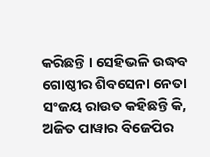କରିଛନ୍ତି । ସେହିଭଳି ଉଦ୍ଧବ ଗୋଷ୍ଠୀର ଶିବସେନା ନେତା ସଂଜୟ ରାଉତ କହିଛନ୍ତି କି, ଅଜିତ ପାୱାର ବିଜେପିର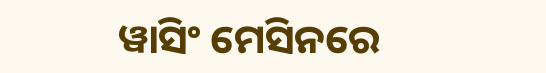ୱାସିଂ ମେସିନରେ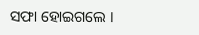ସଫା ହୋଇଗଲେ ।